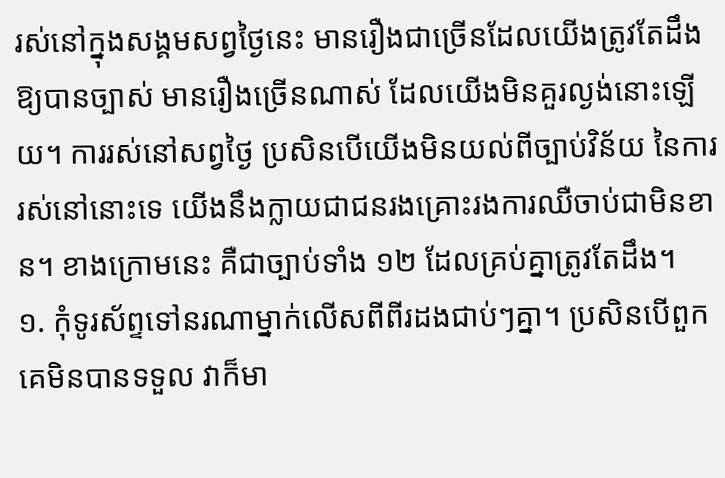រស់នៅក្នុងសង្គមសព្វថ្ងៃនេះ មានរឿងជាច្រើនដែលយើងត្រូវតែដឹងឱ្យបានច្បាស់ មានរឿងច្រើនណាស់ ដែលយើងមិនគួរល្ងង់នោះឡើយ។ ការរស់នៅសព្វថ្ងៃ ប្រសិនបើយើងមិនយល់ពីច្បាប់វិន័យ នៃការរស់នៅនោះទេ យើងនឹងក្លាយជាជនរងគ្រោះរងការឈឺចាប់ជាមិនខាន។ ខាងក្រោមនេះ គឺជាច្បាប់ទាំង ១២ ដែលគ្រប់គ្នាត្រូវតែដឹង។
១. កុំទូរស័ព្ទទៅនរណាម្នាក់លើសពីពីរដងជាប់ៗគ្នា។ ប្រសិនបើពួកគេមិនបានទទួល វាក៏មា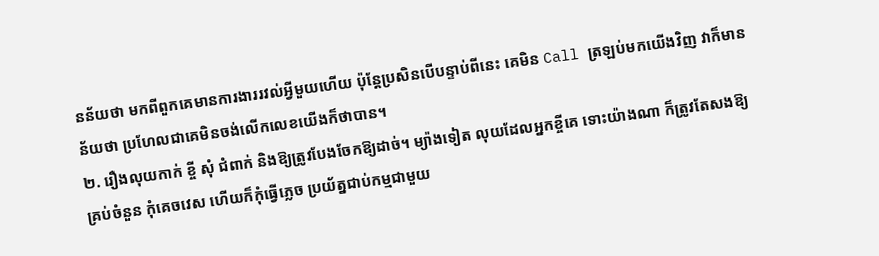នន័យថា មកពីពួកគេមានការងាររវល់អ្វីមួយហើយ ប៉ុន្តែប្រសិនបើបន្ទាប់ពីនេះ គេមិន Call ត្រឡប់មកយើងវិញ វាក៏មានន័យថា ប្រហែលជាគេមិនចង់លើកលេខយើងក៏ថាបាន។
២. រឿងលុយកាក់ ខ្ចី សុំ ជំពាក់ និងឱ្យត្រូវបែងចែកឱ្យដាច់។ ម្យ៉ាងទៀត លុយដែលអ្នកខ្ចីគេ ទោះយ៉ាងណា ក៏ត្រូវតែសងឱ្យគ្រប់ចំនួន កុំគេចវេស ហើយក៏កុំធ្វើភ្លេច ប្រយ័ត្នជាប់កម្មជាមួយ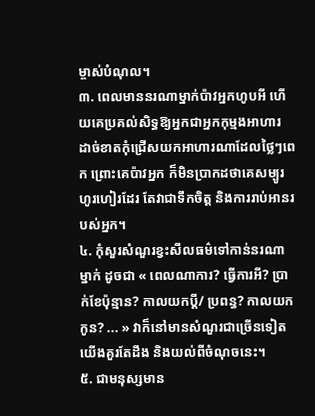ម្ចាស់បំណុល។
៣. ពេលមាននរណាម្នាក់ប៉ាវអ្នកហូបអី ហើយគេប្រគល់សិទ្ធឱ្យអ្នកជាអ្នកកុម្មងអាហារ ដាច់ខាតកុំជ្រើសយកអាហារណាដែលថ្លៃៗពេក ព្រោះគេប៉ាវអ្នក ក៏មិនប្រាកដថាគេសម្បូរហូរហៀរដែរ តែវាជាទឹកចិត្ត និងការរាប់អានរបស់អ្នក។
៤. កុំសួរសំណួរខ្វះសីលធម៌ទៅកាន់នរណាម្នាក់ ដូចជា « ពេលណាការ? ធ្វើការអី? ប្រាក់ខែប៉ុន្មាន? កាលយកប្ដី/ ប្រពន្ធ? កាលយកកូន? ... » វាក៏នៅមានសំណួរជាច្រើនទៀត យើងគួរតែដឹង និងយល់ពីចំណុចនេះ។
៥. ជាមនុស្សមាន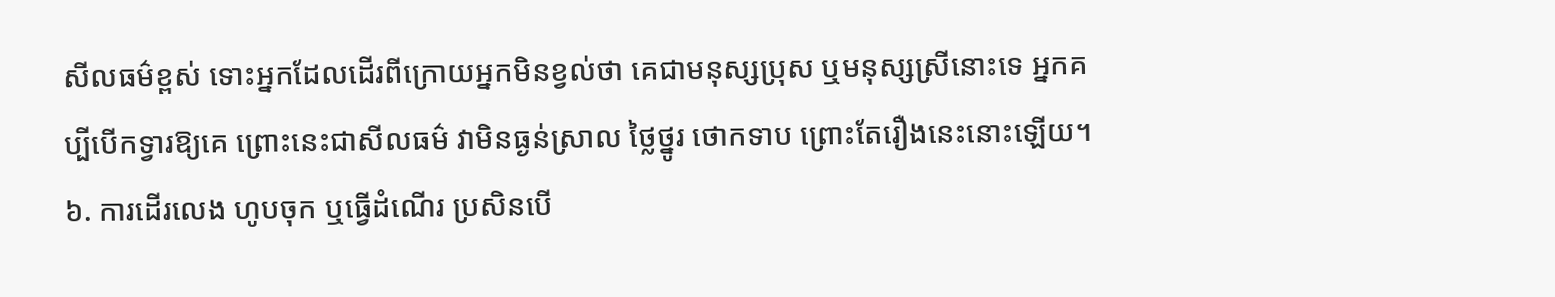សីលធម៌ខ្ពស់ ទោះអ្នកដែលដើរពីក្រោយអ្នកមិនខ្វល់ថា គេជាមនុស្សប្រុស ឬមនុស្សស្រីនោះទេ អ្នកគប្បីបើកទ្វារឱ្យគេ ព្រោះនេះជាសីលធម៌ វាមិនធ្ងន់ស្រាល ថ្លៃថ្នូរ ថោកទាប ព្រោះតែរឿងនេះនោះឡើយ។
៦. ការដើរលេង ហូបចុក ឬធ្វើដំណើរ ប្រសិនបើ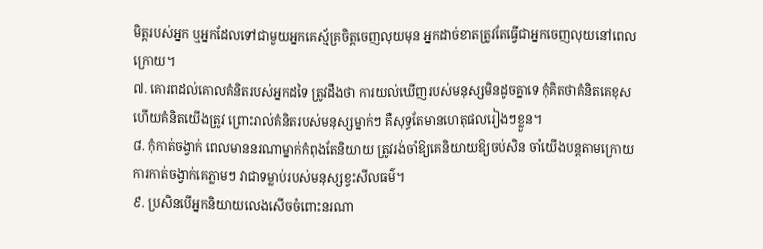មិត្តរបស់អ្នក ឬអ្នកដែលទៅជាមួយអ្នកគេស្ម័គ្រចិត្តចេញលុយមុន អ្នកដាច់ខាតត្រូវតែធ្វើជាអ្នកចេញលុយនៅពេលក្រោយ។
៧. គោរពដល់គោលគំនិតរបស់អ្នកដទៃ ត្រូវដឹងថា ការយល់ឃើញរបស់មនុស្សមិនដូចគ្នាទេ កុំគិតថាគំនិតគេខុស ហើយគំនិតយើងត្រូវ ព្រោះរាល់គំនិតរបស់មនុស្សម្នាក់ៗ គឺសុទ្ធតែមានហេតុផលរៀងៗខ្លួន។
៨. កុំកាត់ចង្វាក់ ពេលមាននរណាម្នាក់កំពុងតែនិយាយ ត្រូវរង់ចាំឱ្យគេនិយាយឱ្យចប់សិន ចាំយើងបន្តតាមក្រោយ ការកាត់ចង្វាក់គេភ្លាមៗ វាជាទម្លាប់របស់មនុស្សខ្វះសីលធម៌។
៩. ប្រសិនបើអ្នកនិយាយលេងសើចចំពោះនរណា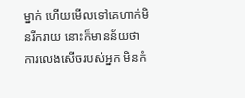ម្នាក់ ហើយមើលទៅគេហាក់មិនរីករាយ នោះក៏មានន័យថា ការលេងសើចរបស់អ្នក មិនកំ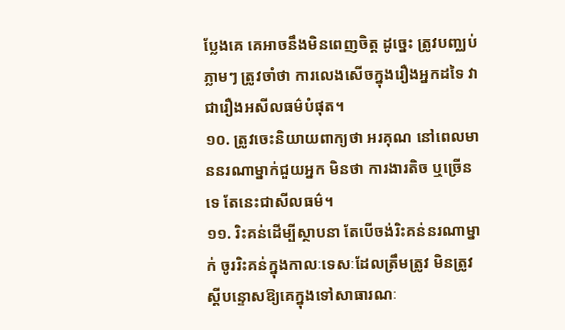ប្លែងគេ គេអាចនឹងមិនពេញចិត្ត ដូច្នេះ ត្រូវបញ្ឈប់ភ្លាមៗ ត្រូវចាំថា ការលេងសើចក្នុងរឿងអ្នកដទៃ វាជារឿងអសីលធម៌បំផុត។
១០. ត្រូវចេះនិយាយពាក្យថា អរគុណ នៅពេលមាននរណាម្នាក់ជួយអ្នក មិនថា ការងារតិច ឬច្រើនទេ តែនេះជាសីលធម៌។
១១. រិះគន់ដើម្បីស្ថាបនា តែបើចង់រិះគន់នរណាម្នាក់ ចូររិះគន់ក្នុងកាលៈទេសៈដែលត្រឹមត្រូវ មិនត្រូវស្ដីបន្ទោសឱ្យគេក្នុងទៅសាធារណៈ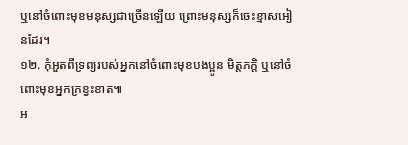ឬនៅចំពោះមុខមនុស្សជាច្រើនឡើយ ព្រោះមនុស្សក៏ចេះខ្មាសអៀនដែរ។
១២. កុំអួតពីទ្រព្យរបស់អ្នកនៅចំពោះមុខបងប្អូន មិត្តភក្តិ ឬនៅចំពោះមុខអ្នកក្រខ្វះខាត៕
អ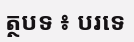ត្ថបទ ៖ បរទេ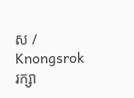ស / Knongsrok
រក្សា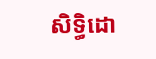សិទ្ធិដោ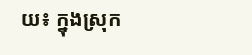យ៖ ក្នុងស្រុក